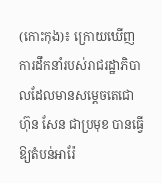(កោះកុង)៖ ក្រោយឃើញការដឹកនាំរបស់រាជរដ្ឋាភិបាលដែលមានសម្តេចតេជោ ហ៊ុន សែន ជាប្រមុខ បានធ្វើឱ្យតំបន់អារ៉ែ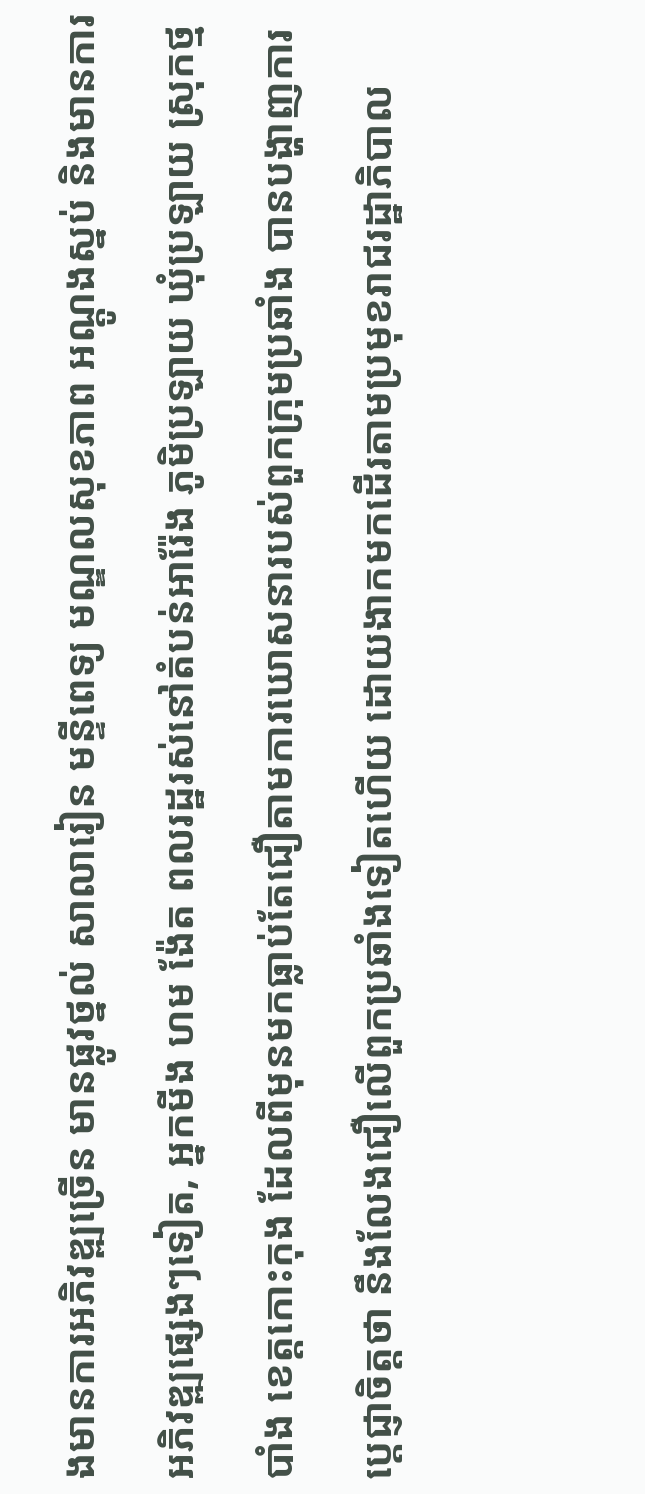ងមានការអភិវឌ្ឍច្រើន មានផ្លូវថ្នល់ សាលារៀន មន្ទីពេទ្យ មណ្ឌលសុខភាព អណ្តូងស្នប់ និងមានការអភិវឌ្ឍផ្សេងៗទៀត, អ្នកមីង ហម ង៉ែត ពលរដ្ឋរស់នៅតំបន់អារ៉ែង ភូមិប្រឡាយ ឃុំប្រឡាយ ស្រុកថ្មបាំង ខេត្តកោះកុង ដែលពីមុនមកធ្លាប់តែជឿតាមការឃោសនារបស់ពួកក្រុមប្រឆាំង បានបង្ហាញការប្តេជ្ញាចិត្តថា នឹងលែងជឿលើពួកប្រឆាំងទៀតហើយ ដោយងាកមកដើរតាមប្រមុខរាជរដ្ឋាភិបាល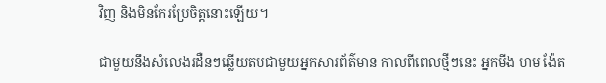វិញ និងមិនកែរប្រែចិត្តនោះឡើយ។

ជាមួយនឹងសំលេងរដឺនៗឆ្លើយតបជាមួយអ្នកសារព័ត៌មាន កាលពីពេលថ្មីៗនេះ អ្នកមីង ហម ង៉ែត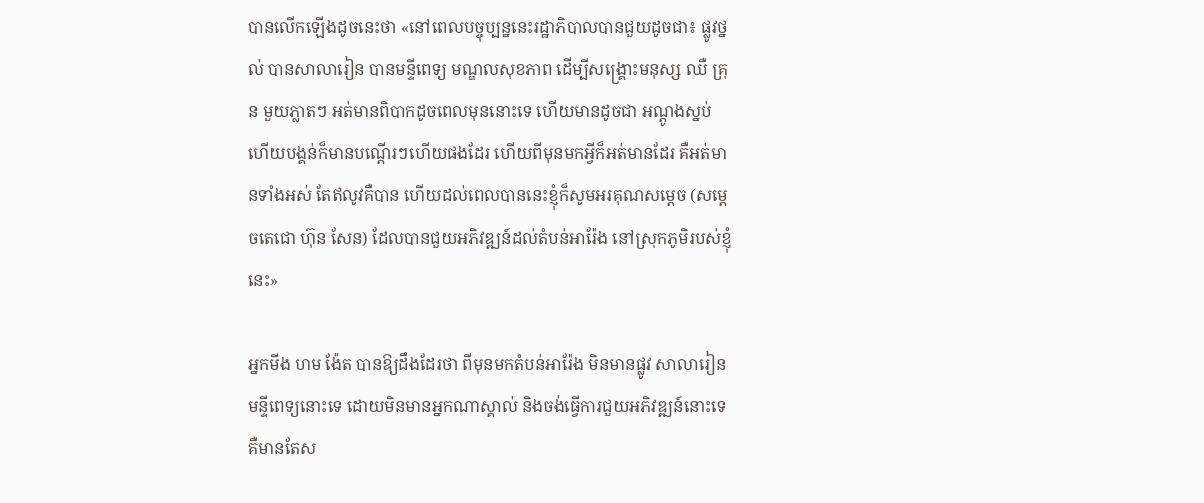បានលើកឡើងដូចនេះថា «នៅពេលបច្ចុប្បន្ននេះរដ្ឋាភិបាលបានជួយដូចជា៖ ផ្លូវថ្នល់ បានសាលារៀន បានមន្ទីពេទ្យ មណ្ឌលសុខភាព ដើម្បីសង្គ្រោះមនុស្ស ឈឺ គ្រុន មួយភ្លាតៗ អត់មានពិបាកដូចពេលមុននោះទេ ហើយមានដូចជា អណ្តូងស្នប់ ហើយបង្គន់ក៏មានបណ្តើរៗហើយផងដែរ ហើយពីមុនមកអ្វីក៏អត់មានដែរ គឺអត់មានទាំងអស់ តែឥលូវគឺបាន ហើយដល់ពេលបាននេះខ្ញុំក៏សូមអរគុណសម្តេច (សម្តេចតេជោ ហ៊ុន សែន) ដែលបានជួយអភិវឌ្ឍន៍ដល់តំបន់អារ៉ែង នៅស្រុកភូមិរបស់ខ្ញុំនេះ»

អ្នកមីង ហម ង៉ែត បានឱ្យដឹងដែរថា ពីមុនមកតំបន់អារ៉ែង មិនមានផ្លូវ សាលារៀន មន្ទីពេទ្យនោះទេ ដោយមិនមានអ្នកណាស្គាល់ និងចង់ធ្វើការជួយអភិវឌ្ឍន៍នោះទេ គឺមានតែស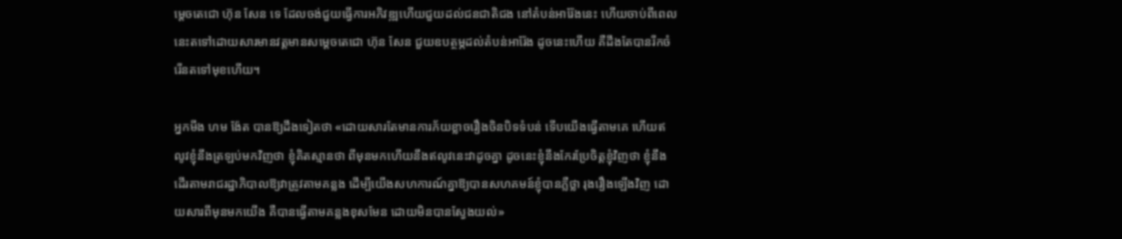ម្តេចតេជោ ហ៊ុន សែន ទេ ដែលចង់ជួយធ្វើការអភិវឌ្ឍហើយជួយដល់ជនជាតិជង នៅតំបន់អារ៉ែងនេះ ហើយចាប់ពីពេលនេះតទៅដោយសារមានវត្តមានសម្តេចតេជោ ហ៊ុន សែន ជួយឧបត្ថម្ភដល់តំបន់អារ៉ែង ដូចនេះហើយ គឺដឹងតែបានរីកចំរើនតទៅមុខហើយ។

អ្នកមីង ហម ង៉ែត បានឱ្យដឹងទៀតថា «ដោយសារតែមានការភ័យខ្លាចរឿងចិនបិទទំបន់ ទើបយើងធ្វើតាមគេ ហើយឥលូវខ្ញុំនឹងត្រឡប់មកវិញថា ខ្ញុំគិតស្មានថា ពីមុនមកហើយនឹងឥលូវនេះវាដូចគ្នា ដូចនេះខ្ញុំនឹងកែរប្រែចិត្តខ្ញុំវិញថា ខ្ញុំនឹងដើរតាមរាជរដ្ឋាភិបាលឱ្យវាត្រូវតាមគន្លង ដើម្បីយើងសហការណ៍គ្នាឱ្យបានសហគមន៍ខ្ញុំបានភ្លឺថ្លា រុងរឿងឡើងវិញ ដោយសារពីមុនមកយើង គឺបានធ្វើតាមគន្លងខុសមែន ដោយមិនបានស្វែងយល់»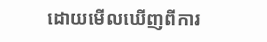ដោយមើលឃើញពីការ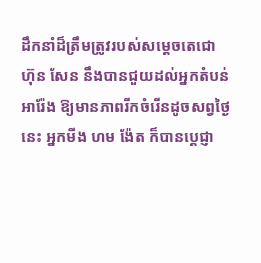ដឹកនាំដ៏ត្រឹមត្រូវរបស់សម្តេចតេជោ ហ៊ុន សែន នឹងបានជួយដល់អ្នកតំបន់អារ៉ែង ឱ្យមានភាពរីកចំរើនដូចសព្វថ្ងៃនេះ អ្នកមីង ហម ង៉ែត ក៏បានប្តេជ្ញា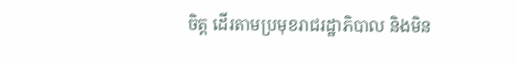ចិត្ត ដើរតាមប្រមុខរាជរដ្ឋាភិបាល និងមិន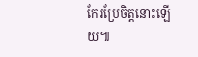កែរប្រែចិត្តនោះឡើយ៕